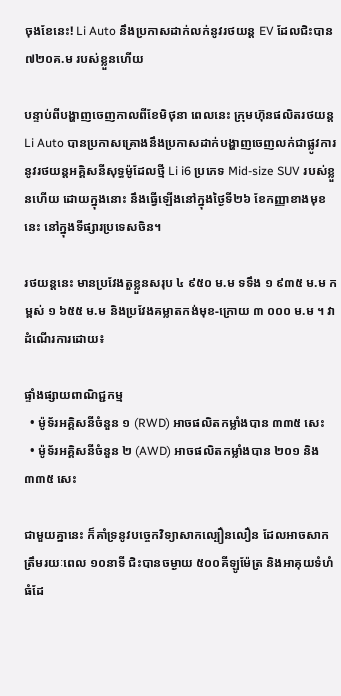ចុងខែនេះ! Li Auto នឹងប្រកាសដាក់លក់នូវរថយន្ត EV ដែលជិះបាន ៧២០គ.ម របស់ខ្លួនហើយ

បន្ទាប់ពីបង្ហាញចេញកាលពីខែមិថុនា ពេលនេះ ក្រុមហ៊ុនផលិតរថយន្ត Li Auto បានប្រកាសគ្រោងនឹងប្រកាសដាក់បង្ហាញចេញលក់ជាផ្លូវការនូវរថយន្តអគ្គិសនីសុទ្ធម៉ូដែលថ្មី Li i6 ប្រភេទ Mid-size SUV របស់ខ្លួនហើយ ដោយក្នុងនោះ នឹងធ្វើឡើងនៅក្នុងថ្ងៃទី២៦ ខែកញ្ញាខាងមុខនេះ នៅក្នុងទីផ្សារប្រទេសចិន។

រថយន្តនេះ មានប្រវែងតួខ្លួនសរុប ៤ ៩៥០ ម.ម ទទឹង ១ ៩៣៥ ម.ម កម្ពស់ ១ ៦៥៥ ម.ម និងប្រវែងគម្លាតកង់មុខ-ក្រោយ ៣ ០០០ ម.ម ។ វាដំណើរការដោយ៖

ផ្ទាំងផ្សាយពាណិជ្ជកម្ម
  • ម៉ូទ័រអគ្គិសនីចំនួន ១ (RWD) អាចផលិតកម្លាំងបាន ៣៣៥ សេះ
  • ម៉ូទ័រអគ្គិសនីចំនួន ២ (AWD) អាចផលិតកម្លាំងបាន ២០១ និង ៣៣៥ សេះ

ជាមួយគ្នានេះ ក៏គាំទ្រនូវបច្ចេកវិទ្យាសាកល្បឿនលឿន ដែលអាចសាកត្រឹមរយៈពេល ១០នាទី ជិះបានចម្ងាយ ៥០០គីឡូម៉ែត្រ និងអាគុយទំហំធំដែ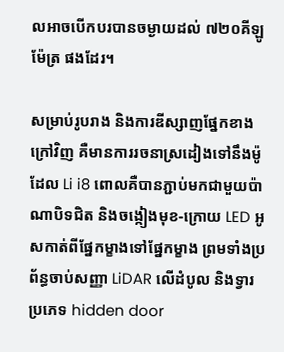លអាចបើកបរបានចម្ងាយដល់ ៧២០គីឡូម៉ែត្រ ផងដែរ។

សម្រាប់រូបរាង និងការឌីស្សាញផ្នែកខាងក្រៅវិញ គឺមានការរចនាស្រដៀងទៅនឹងម៉ូដែល Li i8 ពោលគឺបានភ្ជាប់មកជាមួយប៉ាណាបិទជិត និងចង្កៀងមុខ-ក្រោយ LED អូសកាត់ពីផ្នែកម្ខាងទៅផ្នែកម្ខាង ព្រមទាំងប្រព័ន្ធចាប់សញ្ញា LiDAR លើដំបូល និងទ្វារប្រភេទ hidden door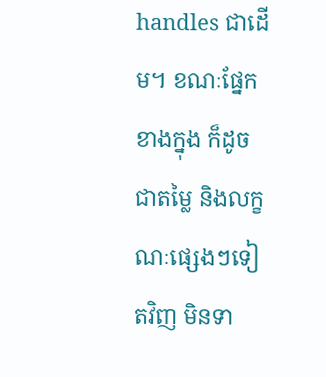handles ជាដើម។ ខណៈផ្នែកខាងក្នុង ក៏ដូចជាតម្លៃ និងលក្ខណៈផ្សេងៗទៀតវិញ មិនទា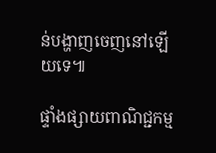ន់បង្ហាញចេញនៅឡើយទេ៕

ផ្ទាំងផ្សាយពាណិជ្ជកម្ម